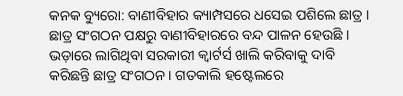କନକ ବ୍ୟୁରୋ: ବାଣୀବିହାର କ୍ୟାମ୍ପସରେ ଧସେଇ ପଶିଲେ ଛାତ୍ର । ଛାତ୍ର ସଂଗଠନ ପକ୍ଷରୁ ବାଣୀବିହାରରେ ବନ୍ଦ ପାଳନ ହେଉଛି । ଭଡ଼ାରେ ଲାଗିଥିବା ସରକାରୀ କ୍ୱାର୍ଟର୍ସ ଖାଲି କରିବାକୁ ଦାବି କରିଛନ୍ତି ଛାତ୍ର ସଂଗଠନ । ଗତକାଲି ହଷ୍ଟେଲରେ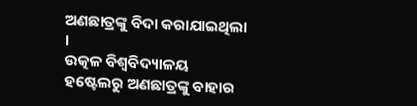ଅଣଛାତ୍ରଙ୍କୁ ବିଦା କରାଯାଇଥିଲା ।
ଉତ୍କଳ ବିଶ୍ବବିଦ୍ୟାଳୟ ହଷ୍ଟେଲରୁ ଅଣଛାତ୍ରଙ୍କୁ ବାହାର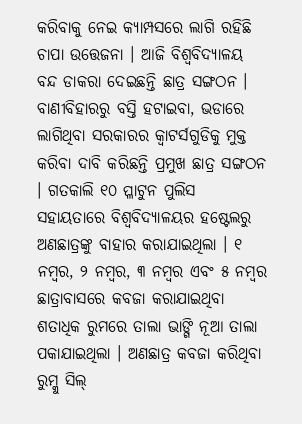କରିବାକୁ ନେଇ କ୍ୟାମ୍ପସରେ ଲାଗି ରହିଛି ଚାପା ଉତ୍ତେଜନା । ଆଜି ବିଶ୍ବବିଦ୍ୟାଳୟ ବନ୍ଦ ଡାକରା ଦେଇଛନ୍ତି ଛାତ୍ର ସଙ୍ଗଠନ । ବାଣୀବିହାରରୁ ବସ୍ତି ହଟାଇବା, ଭଡାରେ ଲାଗିଥିବା ସରକାରର କ୍ବାଟର୍ସଗୁଡିକୁ ମୁକ୍ତ କରିବା ଦାବି କରିଛନ୍ତି ପ୍ରମୁଖ ଛାତ୍ର ସଙ୍ଗଠନ । ଗତକାଲି ୧୦ ପ୍ଳାଟୁନ ପୁଲିସ ସହାୟତାରେ ବିଶ୍ବବିଦ୍ୟାଳୟର ହଷ୍ଟେଲରୁ ଅଣଛାତ୍ରଙ୍କୁ ବାହାର କରାଯାଇଥିଲା । ୧ ନମ୍ବର, ୨ ନମ୍ବର, ୩ ନମ୍ବର ଏବଂ ୫ ନମ୍ବର ଛାତ୍ରାବାସରେ କବଜା କରାଯାଇଥିବା ଶତାଧିକ ରୁମରେ ତାଲା ଭାଙ୍ଗି ନୂଆ ତାଲା ପକାଯାଇଥିଲା । ଅଣଛାତ୍ର କବଜା କରିଥିବା ରୁମ୍କୁ ସିଲ୍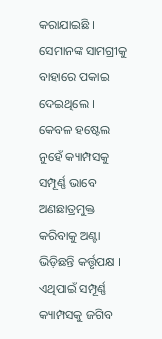କରାଯାଇଛି । ସେମାନଙ୍କ ସାମଗ୍ରୀକୁ ବାହାରେ ପକାଇ ଦେଇଥିଲେ । କେବଳ ହଷ୍ଟେଲ ନୁହେଁ କ୍ୟାମ୍ପସକୁ ସମ୍ପୂର୍ଣ୍ଣ ଭାବେ ଅଣଛାତ୍ରମୁକ୍ତ କରିବାକୁ ଅଣ୍ଟା ଭିଡ଼ିଛନ୍ତି କର୍ତ୍ତୃପକ୍ଷ । ଏଥିପାଇଁ ସମ୍ପୂର୍ଣ୍ଣ କ୍ୟାମ୍ପସକୁ ଜଗିବ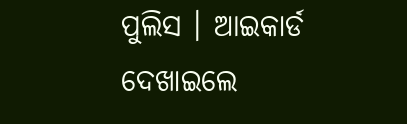ପୁଲିସ । ଆଇକାର୍ଡ ଦେଖାଇଲେ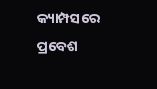କ୍ୟାମ୍ପସରେ ପ୍ରବେଶ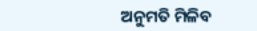ଅନୁମତି ମିଳିବ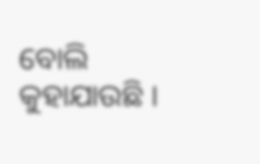ବୋଲି କୁହାଯାଉଛି ।